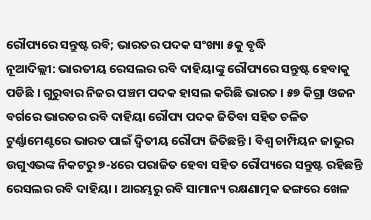ରୌପ୍ୟରେ ସନ୍ତୁଷ୍ଟ ରବି; ଭାରତର ପଦକ ସଂଖ୍ୟା ୫କୁ ବୃଦ୍ଧି
ନୂଆଦିଲ୍ଲୀ: ଭାରତୀୟ ରେସଲର ରବି ଦାହିୟାଙ୍କୁ ରୌପ୍ୟରେ ସନ୍ତୁଷ୍ଟ ହେବାକୁ ପଡିଛି । ଗୁରୁବାର ନିଜର ପଞ୍ଚମ ପଦକ ହାସଲ କରିଛି ଭାରତ । ୫୭ କିଗ୍ରା ଓଜନ ବର୍ଗରେ ଭାରତର ରବି ଦାହିୟା ରୌପ୍ୟ ପଦକ ଜିତିବା ସହିତ ଚଳିତ ଟୁର୍ଣ୍ଣାମେଣ୍ଟରେ ଭାରତ ପାଇଁ ଦ୍ୱିତୀୟ ରୌପ୍ୟ ଜିତିଛନ୍ତି । ବିଶ୍ୱ ଚାମ୍ପିୟନ ଜାଭୁର ଉଗୁଏଭଙ୍କ ନିକଟରୁ ୭-୪ରେ ପରାଜିତ ହେବା ସହିତ ରୌପ୍ୟରେ ସନ୍ତୁଷ୍ଟ ରହିଛନ୍ତି ରେସଲର ରବି ଦାହିୟା । ଆରମ୍ଭରୁ ରବି ସାମାନ୍ୟ ରକ୍ଷଣାତ୍ମକ ଢଙ୍ଗରେ ଖେଳ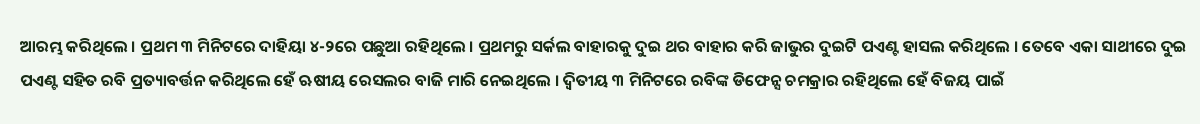ଆରମ୍ଭ କରିଥିଲେ । ପ୍ରଥମ ୩ ମିନିଟରେ ଦାହିୟା ୪-୨ରେ ପଛୁଆ ରହିଥିଲେ । ପ୍ରଥମରୁ ସର୍କଲ ବାହାରକୁ ଦୁଇ ଥର ବାହାର କରି ଜାଭୁର ଦୁଇଟି ପଏଣ୍ଟ ହାସଲ କରିଥିଲେ । ତେବେ ଏକା ସାଥୀରେ ଦୁଇ ପଏଣ୍ଟ ସହିତ ରବି ପ୍ରତ୍ୟାବର୍ତ୍ତନ କରିଥିଲେ ହେଁ ଋଷୀୟ ରେସଲର ବାଜି ମାରି ନେଇଥିଲେ । ଦ୍ୱିତୀୟ ୩ ମିନିଟରେ ରବିଙ୍କ ଡିଫେନ୍ସ ଚମକ୍ରାର ରହିଥିଲେ ହେଁ ବିଜୟ ପାଇଁ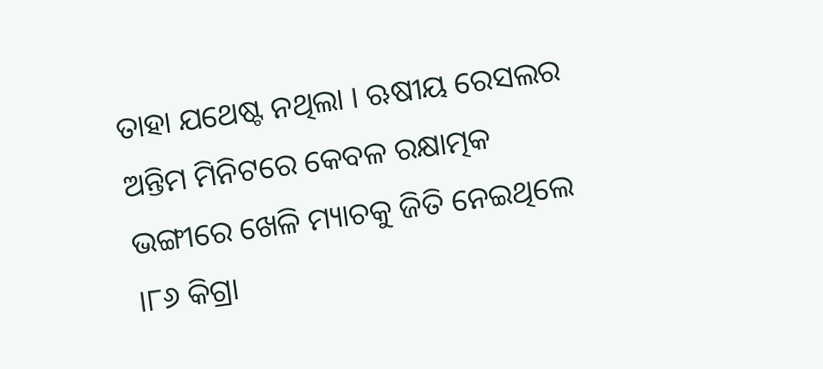ତାହା ଯଥେଷ୍ଟ ନଥିଲା । ଋଷୀୟ ରେସଲର ଅନ୍ତିମ ମିନିଟରେ କେବଳ ରକ୍ଷାତ୍ମକ ଭଙ୍ଗୀରେ ଖେଳି ମ୍ୟାଚକୁ ଜିତି ନେଇଥିଲେ ।୮୬ କିଗ୍ରା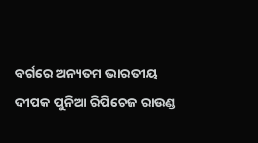ବର୍ଗରେ ଅନ୍ୟତମ ଭାରତୀୟ ଦୀପକ ପୁନିଆ ରିପିଚେଜ ରାଉଣ୍ଡ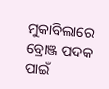ମୁକାବିଲାରେ ବ୍ରୋଞ୍ଜ ପଦକ ପାଇଁ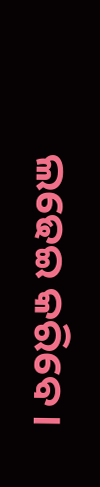ଲଢେଇ କରିବେ ।